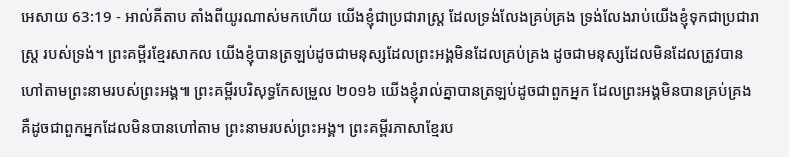អេសាយ 63:19 - អាល់គីតាប តាំងពីយូរណាស់មកហើយ យើងខ្ញុំជាប្រជារាស្ត្រ ដែលទ្រង់លែងគ្រប់គ្រង ទ្រង់លែងរាប់យើងខ្ញុំទុកជាប្រជារាស្ត្រ របស់ទ្រង់។ ព្រះគម្ពីរខ្មែរសាកល យើងខ្ញុំបានត្រឡប់ដូចជាមនុស្សដែលព្រះអង្គមិនដែលគ្រប់គ្រង ដូចជាមនុស្សដែលមិនដែលត្រូវបានហៅតាមព្រះនាមរបស់ព្រះអង្គ៕ ព្រះគម្ពីរបរិសុទ្ធកែសម្រួល ២០១៦ យើងខ្ញុំរាល់គ្នាបានត្រឡប់ដូចជាពួកអ្នក ដែលព្រះអង្គមិនបានគ្រប់គ្រង គឺដូចជាពួកអ្នកដែលមិនបានហៅតាម ព្រះនាមរបស់ព្រះអង្គ។ ព្រះគម្ពីរភាសាខ្មែរប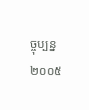ច្ចុប្បន្ន ២០០៥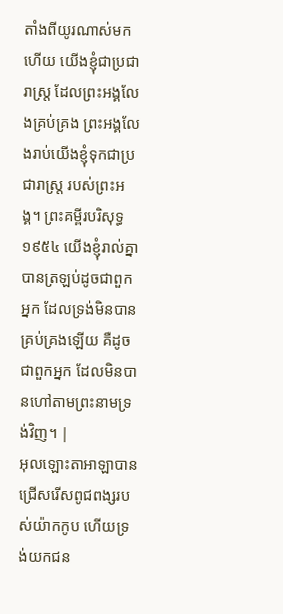តាំងពីយូរណាស់មកហើយ យើងខ្ញុំជាប្រជារាស្ត្រ ដែលព្រះអង្គលែងគ្រប់គ្រង ព្រះអង្គលែងរាប់យើងខ្ញុំទុកជាប្រជារាស្ត្រ របស់ព្រះអង្គ។ ព្រះគម្ពីរបរិសុទ្ធ ១៩៥៤ យើងខ្ញុំរាល់គ្នាបានត្រឡប់ដូចជាពួកអ្នក ដែលទ្រង់មិនបានគ្រប់គ្រងឡើយ គឺដូចជាពួកអ្នក ដែលមិនបានហៅតាមព្រះនាមទ្រង់វិញ។ |
អុលឡោះតាអាឡាបានជ្រើសរើសពូជពង្សរបស់យ៉ាកកូប ហើយទ្រង់យកជន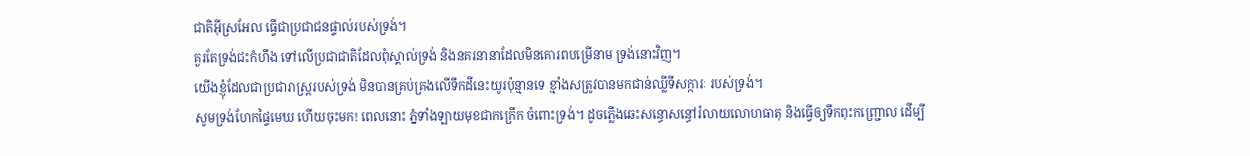ជាតិអ៊ីស្រអែល ធ្វើជាប្រជាជនផ្ទាល់របស់ទ្រង់។
គួរតែទ្រង់ជះកំហឹង ទៅលើប្រជាជាតិដែលពុំស្គាល់ទ្រង់ និងនគរនានាដែលមិនគោរពបម្រើនាម ទ្រង់នោះវិញ។
យើងខ្ញុំដែលជាប្រជារាស្ត្ររបស់ទ្រង់ មិនបានគ្រប់គ្រងលើទឹកដីនេះយូរប៉ុន្មានទេ ខ្មាំងសត្រូវបានមកជាន់ឈ្លីទីសក្ការៈ របស់ទ្រង់។
សូមទ្រង់ហែកផ្ទៃមេឃ ហើយចុះមក! ពេលនោះ ភ្នំទាំងឡាយមុខជាកក្រើក ចំពោះទ្រង់។ ដូចភ្លើងឆេះសន្ធោសន្ធៅរំលាយលោហធាតុ និងធ្វើឲ្យទឹកពុះកញ្ជ្រោល ដើម្បី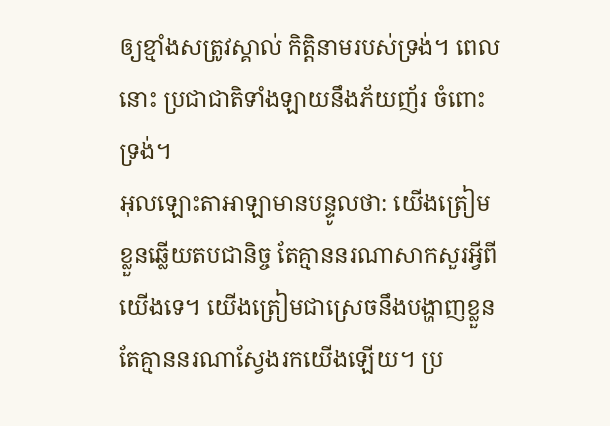ឲ្យខ្មាំងសត្រូវស្គាល់ កិត្តិនាមរបស់ទ្រង់។ ពេលនោះ ប្រជាជាតិទាំងឡាយនឹងភ័យញ័រ ចំពោះទ្រង់។
អុលឡោះតាអាឡាមានបន្ទូលថា: យើងត្រៀមខ្លួនឆ្លើយតបជានិច្ច តែគ្មាននរណាសាកសួរអ្វីពីយើងទេ។ យើងត្រៀមជាស្រេចនឹងបង្ហាញខ្លួន តែគ្មាននរណាស្វែងរកយើងឡើយ។ ប្រ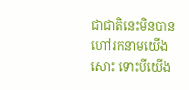ជាជាតិនេះមិនបានហៅរកនាមយើងសោះ ទោះបីយើង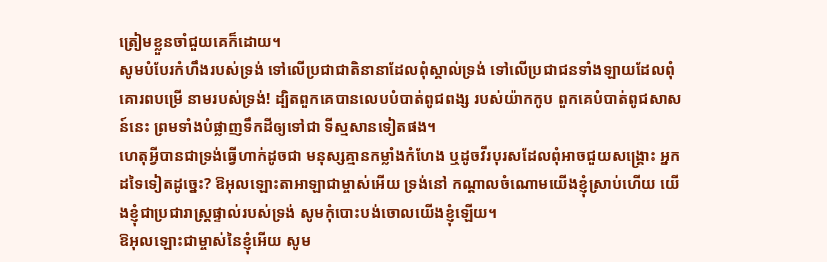ត្រៀមខ្លួនចាំជួយគេក៏ដោយ។
សូមបំបែរកំហឹងរបស់ទ្រង់ ទៅលើប្រជាជាតិនានាដែលពុំស្គាល់ទ្រង់ ទៅលើប្រជាជនទាំងឡាយដែលពុំគោរពបម្រើ នាមរបស់ទ្រង់! ដ្បិតពួកគេបានលេបបំបាត់ពូជពង្ស របស់យ៉ាកកូប ពួកគេបំបាត់ពូជសាសន៍នេះ ព្រមទាំងបំផ្លាញទឹកដីឲ្យទៅជា ទីស្មសានទៀតផង។
ហេតុអ្វីបានជាទ្រង់ធ្វើហាក់ដូចជា មនុស្សគ្មានកម្លាំងកំហែង ឬដូចវីរបុរសដែលពុំអាចជួយសង្គ្រោះ អ្នកដទៃទៀតដូច្នេះ? ឱអុលឡោះតាអាឡាជាម្ចាស់អើយ ទ្រង់នៅ កណ្ដាលចំណោមយើងខ្ញុំស្រាប់ហើយ យើងខ្ញុំជាប្រជារាស្ត្រផ្ទាល់របស់ទ្រង់ សូមកុំបោះបង់ចោលយើងខ្ញុំឡើយ។
ឱអុលឡោះជាម្ចាស់នៃខ្ញុំអើយ សូម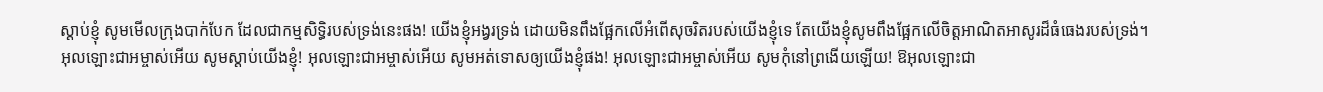ស្ដាប់ខ្ញុំ សូមមើលក្រុងបាក់បែក ដែលជាកម្មសិទ្ធិរបស់ទ្រង់នេះផង! យើងខ្ញុំអង្វរទ្រង់ ដោយមិនពឹងផ្អែកលើអំពើសុចរិតរបស់យើងខ្ញុំទេ តែយើងខ្ញុំសូមពឹងផ្អែកលើចិត្តអាណិតអាសូរដ៏ធំធេងរបស់ទ្រង់។
អុលឡោះជាអម្ចាស់អើយ សូមស្ដាប់យើងខ្ញុំ! អុលឡោះជាអម្ចាស់អើយ សូមអត់ទោសឲ្យយើងខ្ញុំផង! អុលឡោះជាអម្ចាស់អើយ សូមកុំនៅព្រងើយឡើយ! ឱអុលឡោះជា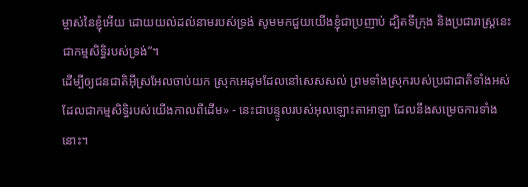ម្ចាស់នៃខ្ញុំអើយ ដោយយល់ដល់នាមរបស់ទ្រង់ សូមមកជួយយើងខ្ញុំជាប្រញាប់ ដ្បិតទីក្រុង និងប្រជារាស្ត្រនេះ ជាកម្មសិទ្ធិរបស់ទ្រង់”។
ដើម្បីឲ្យជនជាតិអ៊ីស្រអែលចាប់យក ស្រុកអេដុមដែលនៅសេសសល់ ព្រមទាំងស្រុករបស់ប្រជាជាតិទាំងអស់ ដែលជាកម្មសិទ្ធិរបស់យើងកាលពីដើម» - នេះជាបន្ទូលរបស់អុលឡោះតាអាឡា ដែលនឹងសម្រេចការទាំងនោះ។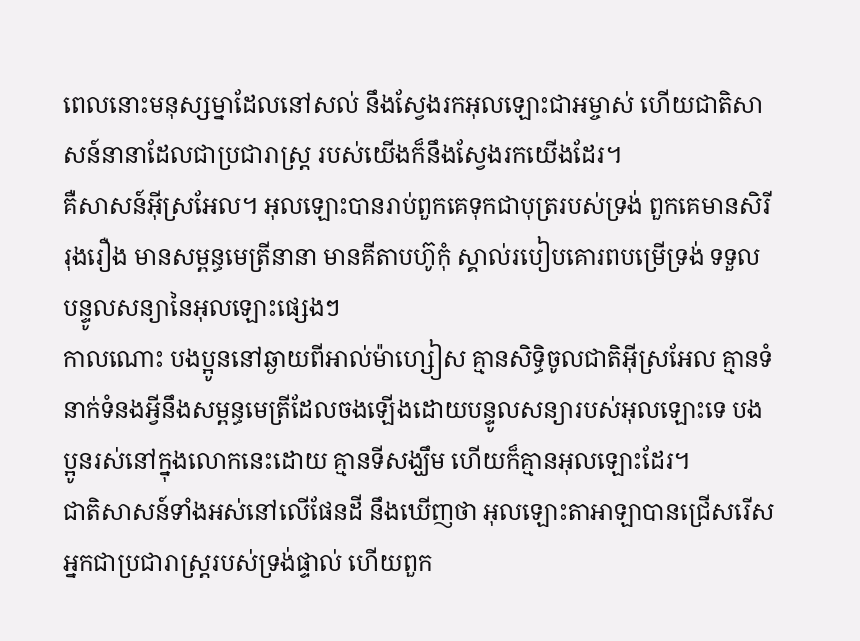ពេលនោះមនុស្សម្នាដែលនៅសល់ នឹងស្វែងរកអុលឡោះជាអម្ចាស់ ហើយជាតិសាសន៍នានាដែលជាប្រជារាស្ដ្រ របស់យើងក៏នឹងស្វែងរកយើងដែរ។
គឺសាសន៍អ៊ីស្រអែល។ អុលឡោះបានរាប់ពួកគេទុកជាបុត្ររបស់ទ្រង់ ពួកគេមានសិរីរុងរឿង មានសម្ពន្ធមេត្រីនានា មានគីតាបហ៊ូកុំ ស្គាល់របៀបគោរពបម្រើទ្រង់ ទទួលបន្ទូលសន្យានៃអុលឡោះផ្សេងៗ
កាលណោះ បងប្អូននៅឆ្ងាយពីអាល់ម៉ាហ្សៀស គ្មានសិទ្ធិចូលជាតិអ៊ីស្រអែល គ្មានទំនាក់ទំនងអ្វីនឹងសម្ពន្ធមេត្រីដែលចងឡើងដោយបន្ទូលសន្យារបស់អុលឡោះទេ បងប្អូនរស់នៅក្នុងលោកនេះដោយ គ្មានទីសង្ឃឹម ហើយក៏គ្មានអុលឡោះដែរ។
ជាតិសាសន៍ទាំងអស់នៅលើផែនដី នឹងឃើញថា អុលឡោះតាអាឡាបានជ្រើសរើសអ្នកជាប្រជារាស្ត្ររបស់ទ្រង់ផ្ទាល់ ហើយពួក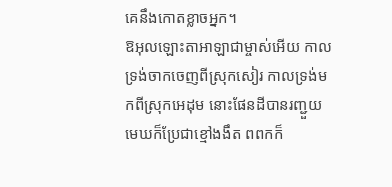គេនឹងកោតខ្លាចអ្នក។
ឱអុលឡោះតាអាឡាជាម្ចាស់អើយ កាលទ្រង់ចាកចេញពីស្រុកសៀរ កាលទ្រង់មកពីស្រុកអេដុម នោះផែនដីបានរញ្ជួយ មេឃក៏ប្រែជាខ្មៅងងឹត ពពកក៏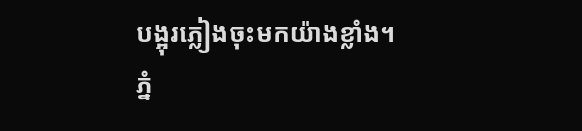បង្អុរភ្លៀងចុះមកយ៉ាងខ្លាំង។
ភ្នំ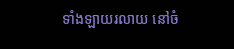ទាំងឡាយរលាយ នៅចំ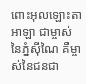ពោះអុលឡោះតាអាឡា ជាម្ចាស់នៃភ្នំស៊ីណៃ គឺម្ចាស់នៃជនជា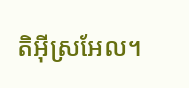តិអ៊ីស្រអែល។